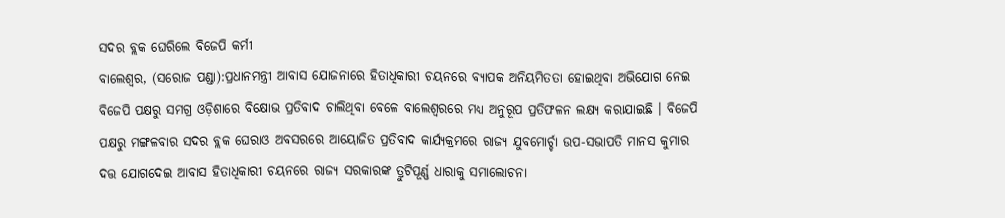ସଦର ବ୍ଲକ ଘେରିଲେ ବିଜେପି କର୍ମୀ
ବାଲେଶ୍ୱର, (ସରୋଜ ପଣ୍ଡା):ପ୍ରଧାନମନ୍ତ୍ରୀ ଆବାସ ଯୋଜନାରେ ହିତାଧିକାରୀ ଚୟନରେ ବ୍ୟାପକ ଅନିୟମିତତା ହୋଇଥିବା ଅଭିଯୋଗ ନେଇ ବିଜେପି ପକ୍ଷରୁ ସମଗ୍ର ଓଡ଼ିଶାରେ ବିକ୍ଷୋଭ ପ୍ରତିବାଦ ଚାଲିଥିବା ବେଳେ ବାଲେଶ୍ୱରରେ ମଧ୍ୟ ଅନୁରୂପ ପ୍ରତିଫଳନ ଲକ୍ଷ୍ୟ କରାଯାଇଛି । ବିଜେପି ପକ୍ଷରୁ ମଙ୍ଗଳବାର ସଦର ବ୍ଲକ ଘେରାଓ ଅବସରରେ ଆୟୋଜିତ ପ୍ରତିବାଦ କାର୍ଯ୍ୟକ୍ରମରେ ରାଜ୍ୟ ଯୁବମୋର୍ଚ୍ଚା ଉପ-ସଭାପତି ମାନସ କୁମାର ଦତ୍ତ ଯୋଗଦେଇ ଆବାସ ହିତାଧିକାରୀ ଚୟନରେ ରାଜ୍ୟ ସରକାରଙ୍କ ତ୍ରୁଟିପୂର୍ଣ୍ଣ ଧାରାକୁ ସମାଲୋଚନା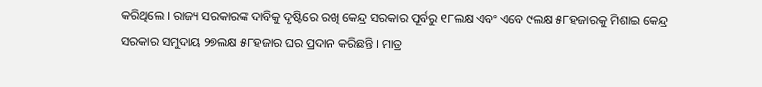କରିଥିଲେ । ରାଜ୍ୟ ସରକାରଙ୍କ ଦାବିକୁ ଦୃଷ୍ଟିରେ ରଖି କେନ୍ଦ୍ର ସରକାର ପୂର୍ବରୁ ୧୮ଲକ୍ଷ ଏବଂ ଏବେ ୯ଲକ୍ଷ ୫୮ହଜାରକୁ ମିଶାଇ କେନ୍ଦ୍ର ସରକାର ସମୁଦାୟ ୨୭ଲକ୍ଷ ୫୮ହଜାର ଘର ପ୍ରଦାନ କରିଛନ୍ତି । ମାତ୍ର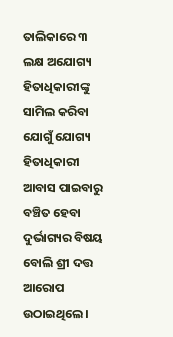ତାଲିକାରେ ୩ ଲକ୍ଷ ଅଯୋଗ୍ୟ ହିତାଧିକାରୀଙ୍କୁ ସାମିଲ କରିବା ଯୋଗୁଁ ଯୋଗ୍ୟ ହିତାଧିକାରୀ ଆବାସ ପାଇବାରୁ ବଞ୍ଚିତ ହେବା ଦୁର୍ଭାଗ୍ୟର ବିଷୟ ବୋଲି ଶ୍ରୀ ଦତ୍ତ ଆରୋପ ଉଠାଇଥିଲେ ।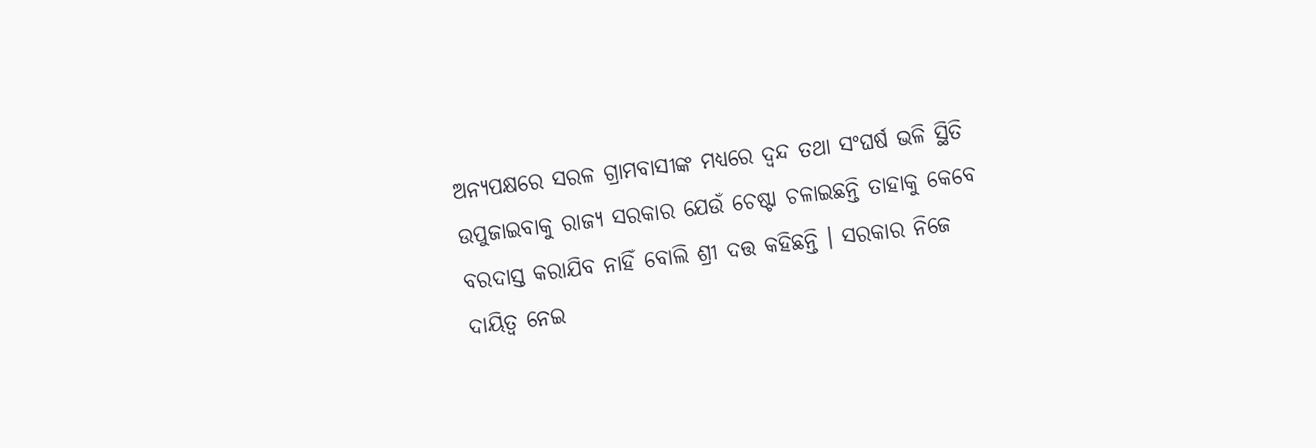ଅନ୍ୟପକ୍ଷରେ ସରଳ ଗ୍ରାମବାସୀଙ୍କ ମଧ୍ୟରେ ଦ୍ୱନ୍ଦ ତଥା ସଂଘର୍ଷ ଭଳି ସ୍ଥିତି ଉପୁଜାଇବାକୁ ରାଜ୍ୟ ସରକାର ଯେଉଁ ଚେଷ୍ଟା ଚଳାଇଛନ୍ତି ତାହାକୁ କେବେ ବରଦାସ୍ତ କରାଯିବ ନାହିଁ ବୋଲି ଶ୍ରୀ ଦତ୍ତ କହିଛନ୍ତି । ସରକାର ନିଜେ ଦାୟିତ୍ୱ ନେଇ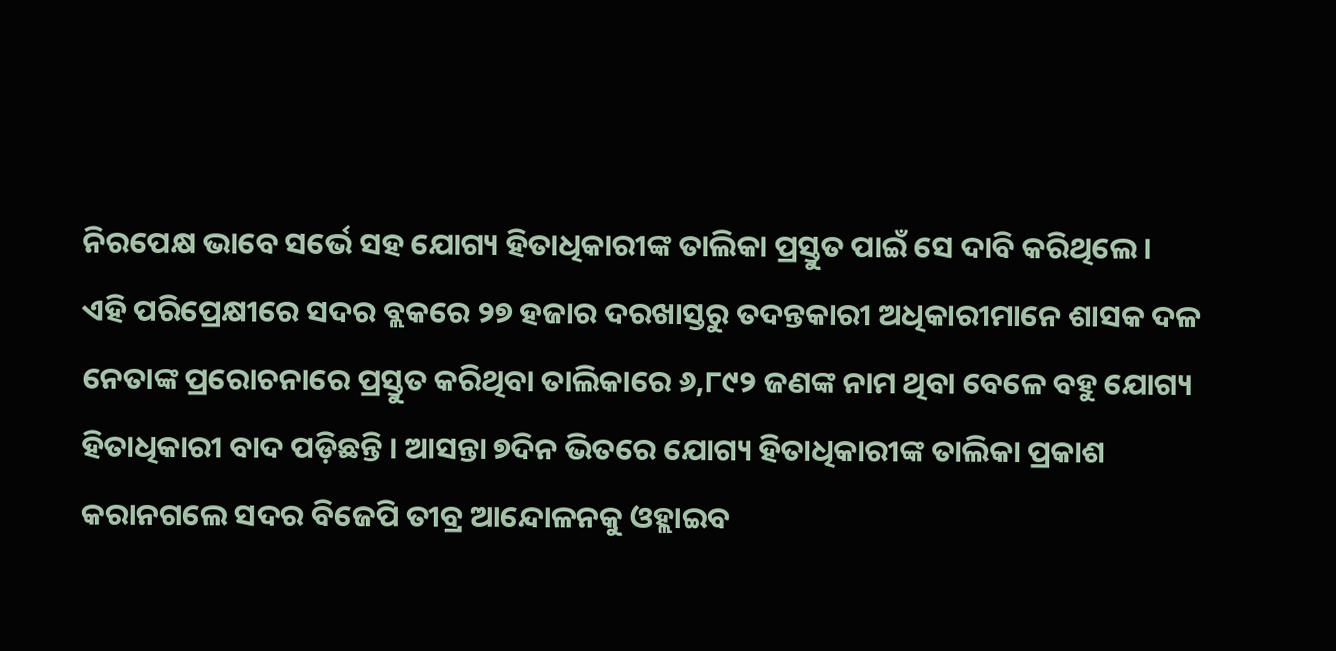ନିରପେକ୍ଷ ଭାବେ ସର୍ଭେ ସହ ଯୋଗ୍ୟ ହିତାଧିକାରୀଙ୍କ ତାଲିକା ପ୍ରସ୍ତୁତ ପାଇଁ ସେ ଦାବି କରିଥିଲେ । ଏହି ପରିପ୍ରେକ୍ଷୀରେ ସଦର ବ୍ଲକରେ ୨୭ ହଜାର ଦରଖାସ୍ତରୁ ତଦନ୍ତକାରୀ ଅଧିକାରୀମାନେ ଶାସକ ଦଳ ନେତାଙ୍କ ପ୍ରରୋଚନାରେ ପ୍ରସ୍ତୁତ କରିଥିବା ତାଲିକାରେ ୬,୮୯୨ ଜଣଙ୍କ ନାମ ଥିବା ବେଳେ ବହୁ ଯୋଗ୍ୟ ହିତାଧିକାରୀ ବାଦ ପଡ଼ିଛନ୍ତି । ଆସନ୍ତା ୭ଦିନ ଭିତରେ ଯୋଗ୍ୟ ହିତାଧିକାରୀଙ୍କ ତାଲିକା ପ୍ରକାଶ କରାନଗଲେ ସଦର ବିଜେପି ତୀବ୍ର ଆନ୍ଦୋଳନକୁ ଓହ୍ଲାଇବ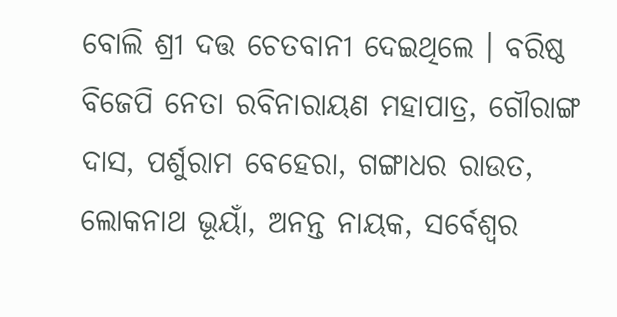ବୋଲି ଶ୍ରୀ ଦତ୍ତ ଚେତବାନୀ ଦେଇଥିଲେ । ବରିଷ୍ଠ ବିଜେପି ନେତା ରବିନାରାୟଣ ମହାପାତ୍ର, ଗୌରାଙ୍ଗ ଦାସ, ପର୍ଶୁରାମ ବେହେରା, ଗଙ୍ଗାଧର ରାଉତ, ଲୋକନାଥ ଭୂୟାଁ, ଅନନ୍ତ ନାୟକ, ସର୍ବେଶ୍ୱର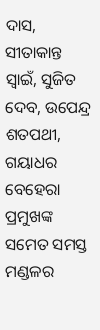ଦାସ, ସୀତାକାନ୍ତ ସ୍ୱାଇଁ, ସୁଜିତ ଦେବ, ଉପେନ୍ଦ୍ର ଶତପଥୀ, ଗୟାଧର ବେହେରା ପ୍ରମୁଖଙ୍କ ସମେତ ସମସ୍ତ ମଣ୍ଡଳର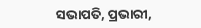ସଭାପତି, ପ୍ରଭାରୀ,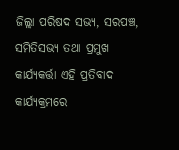ଜିଲ୍ଲା ପରିଷଦ ସଭ୍ୟ, ସରପଞ୍ଚ, ସମିତିସଭ୍ୟ ତଥା ପ୍ରମୁଖ କାର୍ଯ୍ୟକର୍ତ୍ତା ଏହି ପ୍ରତିବାଦ କାର୍ଯ୍ୟକ୍ରମରେ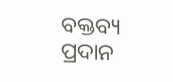ବକ୍ତବ୍ୟ ପ୍ରଦାନ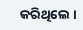କରିଥିଲେ ।